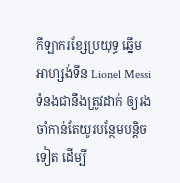កីឡាករខ្សែប្រយុទ្ធ ឆ្នើមអាហ្សង់ទីន Lionel Messi ទំនងជានឹងត្រូវដាក់ ឲ្យរងចាំកាន់តែយូរបន្ថែមបន្តិចទៀត ដើម្បី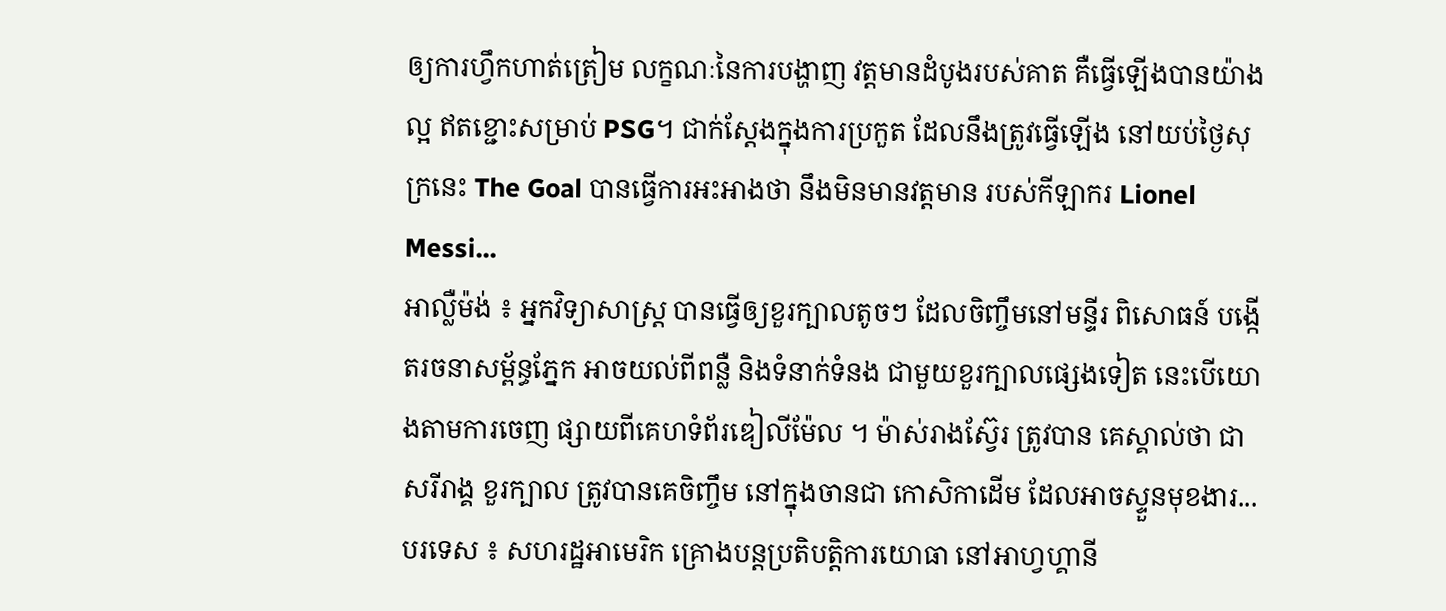ឲ្យការហ្វឹកហាត់ត្រៀម លក្ខណៈនៃការបង្ហាញ វត្តមានដំបូងរបស់គាត គឺធ្វើឡើងបានយ៉ាងល្អ ឥតខ្ជោះសម្រាប់ PSG។ ជាក់ស្តែងក្នុងការប្រកួត ដែលនឹងត្រូវធ្វើឡើង នៅយប់ថ្ងៃសុក្រនេះ The Goal បានធ្វើការអះអាងថា នឹងមិនមានវត្តមាន របស់កីឡាករ Lionel Messi...
អាល្លឺម៉ង់ ៖ អ្នកវិទ្យាសាស្ត្រ បានធ្វើឲ្យខួរក្បាលតូចៗ ដែលចិញ្ចឹមនៅមន្ទីរ ពិសោធន៍ បង្កើតរចនាសម្ព័ន្ធភ្នែក អាចយល់ពីពន្លឺ និងទំនាក់ទំនង ជាមួយខួរក្បាលផ្សេងទៀត នេះបើយោងតាមការចេញ ផ្សាយពីគេហទំព័រឌៀលីម៉ែល ។ ម៉ាស់រាងស្វ៊ែរ ត្រូវបាន គេស្គាល់ថា ជាសរីរាង្គ ខួរក្បាល ត្រូវបានគេចិញ្ចឹម នៅក្នុងចានជា កោសិកាដើម ដែលអាចស្ទួនមុខងារ...
បរទេស ៖ សហរដ្ឋអាមេរិក គ្រោងបន្តប្រតិបត្តិការយោធា នៅអាហ្វហ្គានី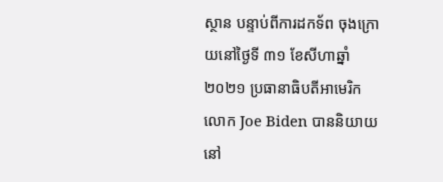ស្ថាន បន្ទាប់ពីការដកទ័ព ចុងក្រោយនៅថ្ងៃទី ៣១ ខែសីហាឆ្នាំ ២០២១ ប្រធានាធិបតីអាមេរិក លោក Joe Biden បាននិយាយនៅ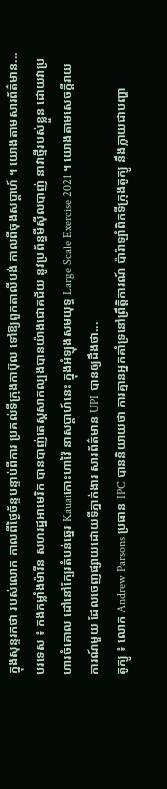ក្នុងសុន្ទរកថា របស់លោក កាលពីថ្ងៃច័ន្ទបន្ទាប់ពីការ ប្រគល់ទីក្រុងកាប៊ុល ទៅឱ្យពួកតាលីបង់ កាលពីចុងសប្តាហ៍ ។ យោងតាមសារព័ត៌មាន...
បរទេស ៖ កងកម្លាំងម៉ារីន សហរដ្ឋអាមេរិក បានបាញ់តេស្តសាកល្បងបានយ៉ាងជោគជ័យ នូវប្រព័ន្ធមីស៊ីលបាញ់ នាវាថ្មីរបស់ខ្លួន ដោយវាប្រហារចំគោល ដៅនៅក្បែរតំបន់ឆ្នេរ Kauaiកោះហាវ៉ៃ នាសប្ដាហ៍នេះ ក្នុងអំឡុងសមយុទ្ធ Large Scale Exercise 2021 ។ យោងតាមសេចក្តីរាយការណ៍មួយ ដែលចេញផ្សាយដោយទីភ្នាក់ងារ សារព័ត៌មាន UPI បានឲ្យដឹងថា...
តូក្យូ ៖ លោក Andrew Parsons ប្រធាន IPC បាននិយាយថា ការគ្មានអ្នកគាំទ្រនៅព្រឹត្តិការណ៍ ប៉ារ៉ាឡាំពិកទីក្រុងតូក្យូ នឹងក្លាយជាបញ្ហា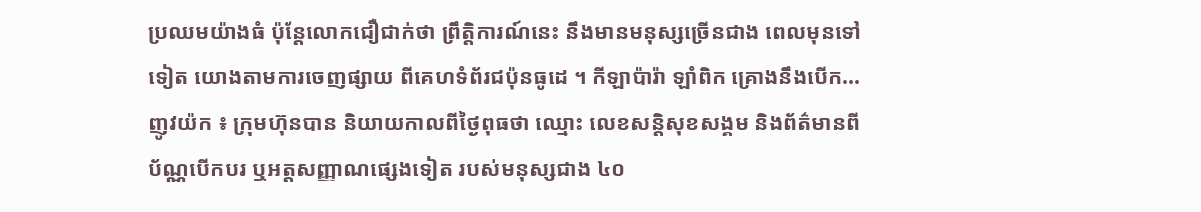ប្រឈមយ៉ាងធំ ប៉ុន្តែលោកជឿជាក់ថា ព្រឹត្តិការណ៍នេះ នឹងមានមនុស្សច្រើនជាង ពេលមុនទៅទៀត យោងតាមការចេញផ្សាយ ពីគេហទំព័រជប៉ុនធូដេ ។ កីឡាប៉ារ៉ា ឡាំពិក គ្រោងនឹងបើក...
ញូវយ៉ក ៖ ក្រុមហ៊ុនបាន និយាយកាលពីថ្ងៃពុធថា ឈ្មោះ លេខសន្តិសុខសង្គម និងព័ត៌មានពីប័ណ្ណបើកបរ ឬអត្តសញ្ញាណផ្សេងទៀត របស់មនុស្សជាង ៤០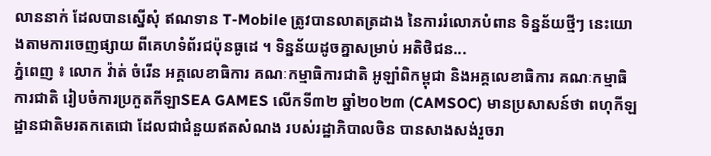លាននាក់ ដែលបានស្នើសុំ ឥណទាន T-Mobile ត្រូវបានលាតត្រដាង នៃការរំលោភបំពាន ទិន្នន័យថ្មីៗ នេះយោងតាមការចេញផ្សាយ ពីគេហទំព័រជប៉ុនធូដេ ។ ទិន្នន័យដូចគ្នាសម្រាប់ អតិថិជន...
ភ្នំពេញ ៖ លោក វ៉ាត់ ចំរើន អគ្គលេខាធិការ គណៈកម្មាធិការជាតិ អូឡាំពិកម្ពុជា និងអគ្គលេខាធិការ គណៈកម្មាធិការជាតិ រៀបចំការប្រកួតកីឡាSEA GAMES លើកទី៣២ ឆ្នាំ២០២៣ (CAMSOC) មានប្រសាសន៍ថា ពហុកីឡដ្ឋានជាតិមរតកតេជោ ដែលជាជំនួយឥតសំណង របស់រដ្ឋាភិបាលចិន បានសាងសង់រួចរា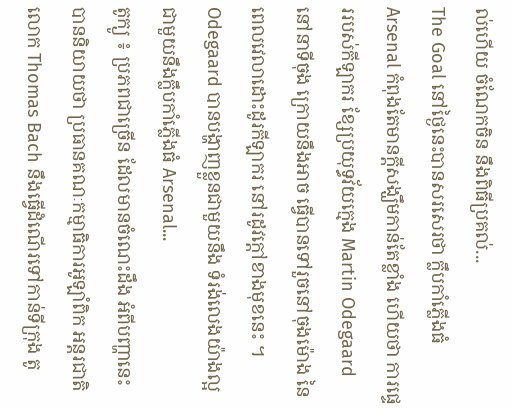ល់ហើយ ចំណែកចិន នឹងពិធីប្រគល់...
The Goal នៅថ្ងៃនេះបានសរសេរថា ក្លឹបកាំភ្លើងធំ Arsenal កំពុងតែមានក្តីសង្ឃឹមកាន់តែខ្លាំង ហើយថា ការផ្ទេររបស់កីឡាករ ខ្សែប្រយុទ្ធវ័យក្មេង Martin Odegaard នៅនាទីចុង ក្រោយនឹងអាច ធ្វើបានទៅរួចនៅចុងម៉ោង នៃពេលវេលាដោះដូរកីឡាករ នៅរដូវក្តៅខាងមុខនេះ ។ Odegaard បានបង្ហាញខ្លួនជាមួយនឹង ទំរង់លេងយ៉ាងល្អ ជាមួយនឹងក្លឹបកាំភ្លើងធំ Arsenal...
តូក្យូ ៖ ប្រភពជាច្រើន ដែលមានចំណេះដឹង អំពីបញ្ហានេះ បាននិយាយថា ប្រធានគណៈកម្មាធិការអូឡាំពិក អន្តរជាតិ លោក Thomas Bach នឹងធ្វើដំណើរទៅកាន់ទីក្រុង តូ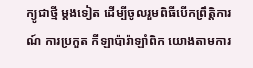ក្យូជាថ្មី ម្តងទៀត ដើម្បីចូលរួមពិធីបើកព្រឹត្តិការណ៍ ការប្រកួត កីឡាប៉ារ៉ាឡាំពិក យោងតាមការ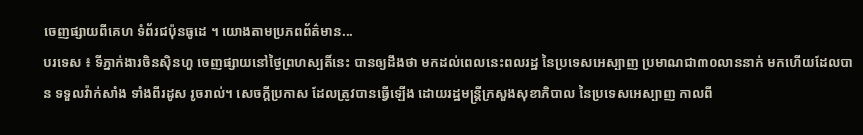ចេញផ្សាយពីគេហ ទំព័រជប៉ុនធូដេ ។ យោងតាមប្រភពព័ត៌មាន...
បរទេស ៖ ទីភ្នាក់ងារចិនស៊ិនហួ ចេញផ្សាយនៅថ្ងៃព្រហស្បតិ៍នេះ បានឲ្យដឹងថា មកដល់ពេលនេះពលរដ្ឋ នៃប្រទេសអេស្បាញ ប្រមាណជា៣០លាននាក់ មកហើយដែលបាន ទទួលវ៉ាក់សាំង ទាំងពីរដូស រូចរាល់។ សេចក្តីប្រកាស ដែលត្រូវបានធ្វើឡើង ដោយរដ្ឋមន្ត្រីក្រសួងសុខាភិបាល នៃប្រទេសអេស្បាញ កាលពី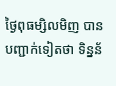ថ្ងៃពុធម្សិលមិញ បានបញ្ជាក់ទៀតថា ទិន្នន័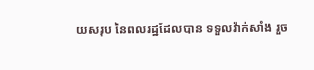យសរុប នៃពលរដ្ឋដែលបាន ទទួលវ៉ាក់សាំង រួច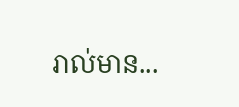រាល់មាន...